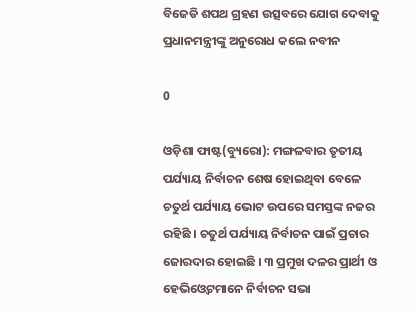ବିଜେଡି ଶପଥ ଗ୍ରହଣ ଉତ୍ସବରେ ଯୋଗ ଦେବାକୁ ପ୍ରଧାନମନ୍ତ୍ରୀଙ୍କୁ ଅନୁରୋଧ କଲେ ନବୀନ

0

ଓଡ଼ିଶା ଫାଷ୍ଟ(ବ୍ୟୁରୋ): ମଙ୍ଗଳବାର ତୃତୀୟ ପର୍ଯ୍ୟାୟ ନିର୍ବାଚନ ଶେଷ ହୋଇଥିବା ବେଳେ ଚତୁର୍ଥ ପର୍ଯ୍ୟାୟ ଭୋଟ ଉପରେ ସମସ୍ତଙ୍କ ନଜର ରହିଛି । ଚତୁର୍ଥ ପର୍ଯ୍ୟାୟ ନିର୍ବାଚନ ପାଇଁ ପ୍ରଚାର ଜୋରଦାର ହୋଇଛି । ୩ ପ୍ରମୁଖ ଦଳର ପ୍ରାର୍ଥୀ ଓ ହେଭିଓ୍ବେଟମାନେ ନିର୍ବାଚନ ସଭା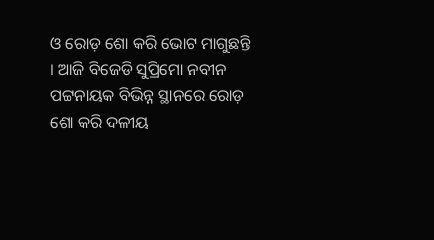ଓ ରୋଡ଼ ଶୋ କରି ଭୋଟ ମାଗୁଛନ୍ତି । ଆଜି ବିଜେଡି ସୁପ୍ରିମୋ ନବୀନ ପଟ୍ଟନାୟକ ବିଭିନ୍ନ ସ୍ଥାନରେ ରୋଡ଼ ଶୋ କରି ଦଳୀୟ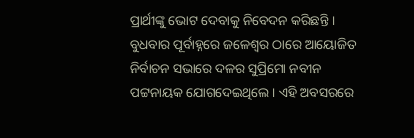ପ୍ରାର୍ଥୀଙ୍କୁ ଭୋଟ ଦେବାକୁ ନିବେଦନ କରିଛନ୍ତି । ବୁଧବାର ପୂର୍ବାହ୍ନରେ ଜଳେଶ୍ଵର ଠାରେ ଆୟୋଜିତ ନିର୍ବାଚନ ସଭାରେ ଦଳର ସୁପ୍ରିମୋ ନବୀନ ପଟ୍ଟନାୟକ ଯୋଗଦେଇଥିଲେ । ଏହି ଅବସରରେ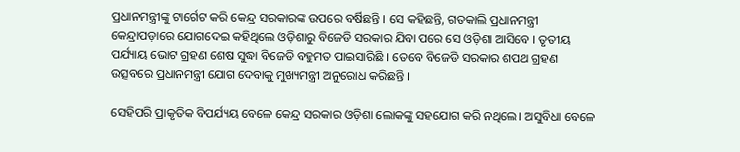ପ୍ରଧାନମନ୍ତ୍ରୀଙ୍କୁ ଟାର୍ଗେଟ କରି କେନ୍ଦ୍ର ସରକାରଙ୍କ ଉପରେ ବର୍ଷିଛନ୍ତି । ସେ କହିଛନ୍ତି, ଗତକାଲି ପ୍ରଧାନମନ୍ତ୍ରୀ କେନ୍ଦ୍ରାପଡ଼ାରେ ଯୋଗଦେଇ କହିଥିଲେ ଓଡ଼ିଶାରୁ ବିଜେଡି ସରକାର ଯିବା ପରେ ସେ ଓଡ଼ିଶା ଆସିବେ । ତୃତୀୟ ପର୍ଯ୍ୟାୟ ଭୋଟ ଗ୍ରହଣ ଶେଷ ସୁଦ୍ଧା ବିଜେଡି ବହୁମତ ପାଇସାରିଛି । ତେବେ ବିଜେଡି ସରକାର ଶପଥ ଗ୍ରହଣ ଉତ୍ସବରେ ପ୍ରଧାନମନ୍ତ୍ରୀ ଯୋଗ ଦେବାକୁ ମୁଖ୍ୟମନ୍ତ୍ରୀ ଅନୁରୋଧ କରିଛନ୍ତି ।

ସେହିପରି ପ୍ରାକୃତିକ ବିପର୍ଯ୍ୟୟ ବେଳେ କେନ୍ଦ୍ର ସରକାର ଓଡ଼ିଶା ଲୋକଙ୍କୁ ସହଯୋଗ କରି ନଥିଲେ। ଅସୁବିଧା ବେଳେ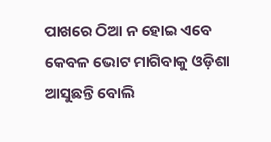ପାଖରେ ଠିଆ ନ ହୋଇ ଏବେ କେବଳ ଭୋଟ ମାଗିବାକୁ ଓଡ଼ିଶା ଆସୁଛନ୍ତି ବୋଲି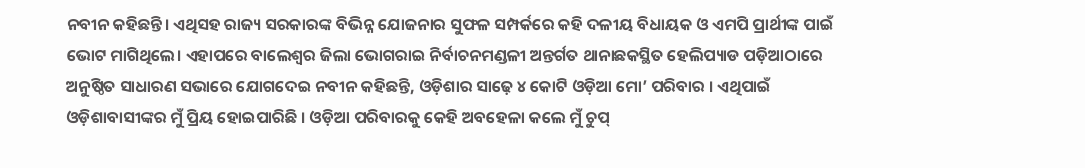ନବୀନ କହିଛନ୍ତି। ଏଥିସହ ରାଜ୍ୟ ସରକାରଙ୍କ ବିଭିନ୍ନ ଯୋଜନାର ସୁଫଳ ସମ୍ପର୍କରେ କହି ଦଳୀୟ ବିଧାୟକ ଓ ଏମପି ପ୍ରାର୍ଥୀଙ୍କ ପାଇଁ ଭୋଟ ମାଗିଥିଲେ। ଏହାପରେ ବାଲେଶ୍ୱର ଜିଲା ଭୋଗରାଇ ନିର୍ବାଚନମଣ୍ଡଳୀ ଅନ୍ତର୍ଗତ ଥାନାଛକସ୍ଥିତ ହେଲିପ୍ୟାଡ ପଡ଼ିଆଠାରେ ଅନୁଷ୍ଠିତ ସାଧାରଣ ସଭାରେ ଯୋଗଦେଇ ନବୀନ କହିଛନ୍ତି, ଓଡ଼ିଶାର ସାଢ଼େ ୪ କୋଟି ଓଡ଼ିଆ ମୋ’ ପରିବାର । ଏଥିପାଇଁ ଓଡ଼ିଶାବାସୀଙ୍କର ମୁଁ ପ୍ରିୟ ହୋଇପାରିଛି । ଓଡ଼ିଆ ପରିବାରକୁ କେହି ଅବହେଳା କଲେ ମୁଁ ଚୁପ୍‌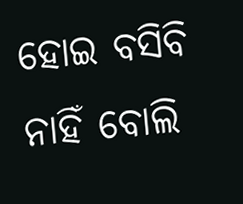ହୋଇ ବସିବି ନାହିଁ ବୋଲି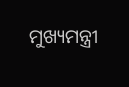ମୁଖ୍ୟମନ୍ତ୍ରୀ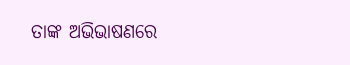ତାଙ୍କ ଅଭିଭାଷଣରେ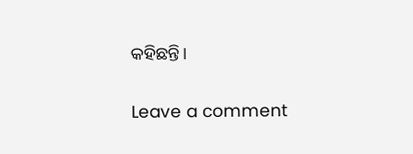କହିଛନ୍ତି।

Leave a comment